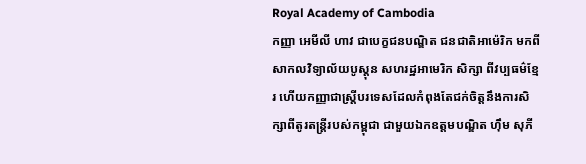Royal Academy of Cambodia
កញ្ញា អេមីលី ហាវ ជាបេក្ខជនបណ្ឌិត ជនជាតិអាម៉េរិក មកពីសាកលវិទ្យាល័យបូស្តុន សហរដ្ឋអាមេរិក សិក្សា ពីវប្បធម៌ខ្មែរ ហើយកញ្ញាជាស្រ្តីបរទេសដែលកំពុងតែជក់ចិត្តនឹងការសិក្សាពីតូរតន្ត្រីរបស់កម្ពុជា ជាមួយឯកឧត្តមបណ្ឌិត ហ៊ឹម សុភី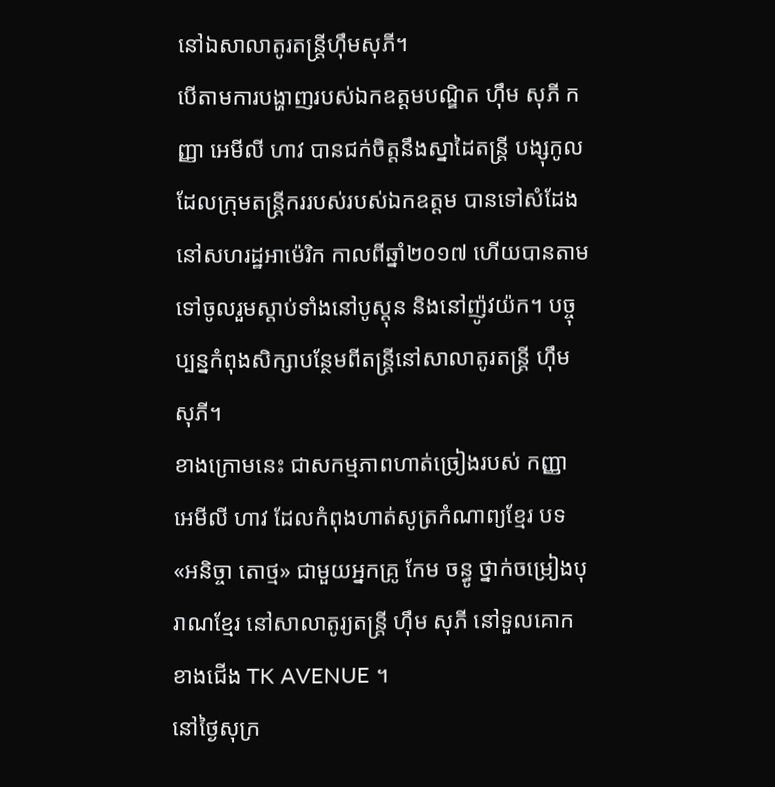នៅឯសាលាតូរតន្ត្រីហ៊ឹមសុភី។
បើតាមការបង្ហាញរបស់ឯកឧត្តមបណ្ឌិត ហ៊ឹម សុភី កញ្ញា អេមីលី ហាវ បានជក់ចិត្តនឹងស្នាដៃតន្ត្រី បង្សុកូល ដែលក្រុមតន្ត្រីកររបស់របស់ឯកឧត្តម បានទៅសំដែងនៅសហរដ្ឋអាម៉េរិក កាលពីឆ្នាំ២០១៧ ហើយបានតាមទៅចូលរួមស្តាប់ទាំងនៅបូស្តុន និងនៅញ៉ូវយ៉ក។ បច្ចុប្បន្នកំពុងសិក្សាបន្ថែមពីតន្ត្រីនៅសាលាតូរតន្ត្រី ហ៊ឹម សុភី។
ខាងក្រោមនេះ ជាសកម្មភាពហាត់ច្រៀងរបស់ កញ្ញា អេមីលី ហាវ ដែលកំពុងហាត់សូត្រកំណាព្យខ្មែរ បទ «អនិច្ចា តោថ្ម» ជាមួយអ្នកគ្រូ កែម ចន្ធូ ថ្នាក់ចម្រៀងបុរាណខ្មែរ នៅសាលាតូរ្យតន្រ្តី ហុឹម សុភី នៅទួលគោក ខាងជើង TK AVENUE ។
នៅថ្ងៃសុក្រ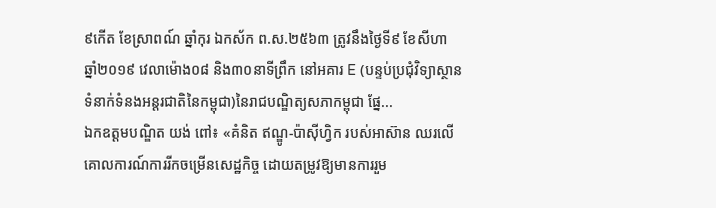៩កើត ខែស្រាពណ៍ ឆ្នាំកុរ ឯកស័ក ព.ស.២៥៦៣ ត្រូវនឹងថ្ងៃទី៩ ខែសីហា ឆ្នាំ២០១៩ វេលាម៉ោង០៨ និង៣០នាទីព្រឹក នៅអគារ E (បន្ទប់ប្រជុំវិទ្យាស្ថានទំនាក់ទំនងអន្តរជាតិនៃកម្ពុជា)នៃរាជបណ្ឌិត្យសភាកម្ពុជា ផ្នែ...
ឯកឧត្ដមបណ្ឌិត យង់ ពៅ៖ «គំនិត ឥណ្ឌូ-ប៉ាស៊ីហ្វិក របស់អាស៊ាន ឈរលើគោលការណ៍ការរីកចម្រើនសេដ្ឋកិច្ច ដោយតម្រូវឱ្យមានការរួម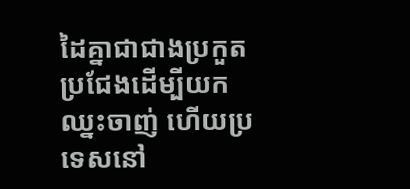ដៃគ្នាជាជាងប្រកួតប្រជែងដើម្បីយកឈ្នះចាញ់ ហើយប្រទេសនៅ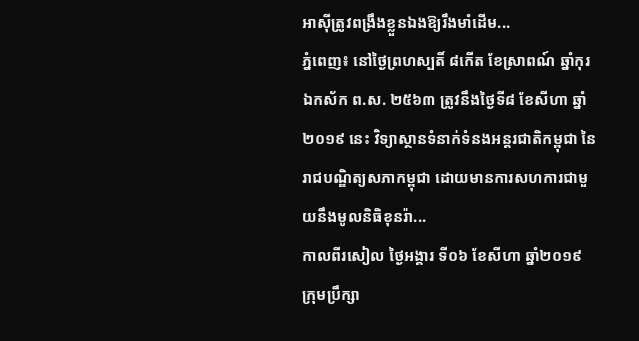អាស៊ីត្រូវពង្រឹងខ្លួនឯងឱ្យរឹងមាំដើម...
ភ្នំពេញ៖ នៅថ្ងៃព្រហស្បតិ៍ ៨កើត ខែស្រាពណ៍ ឆ្នាំកុរ ឯកស័ក ព.ស. ២៥៦៣ ត្រូវនឹងថ្ងៃទី៨ ខែសីហា ឆ្នាំ២០១៩ នេះ វិទ្យាស្ថានទំនាក់ទំនងអន្តរជាតិកម្ពុជា នៃរាជបណ្ឌិត្យសភាកម្ពុជា ដោយមានការសហការជាមួយនឹងមូលនិធិខុនរ៉ា...
កាលពីរសៀល ថ្ងៃអង្គារ ទី០៦ ខែសីហា ឆ្នាំ២០១៩ ក្រុមប្រឹក្សា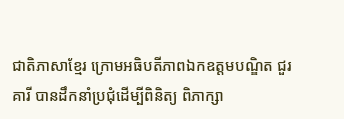ជាតិភាសាខ្មែរ ក្រោមអធិបតីភាពឯកឧត្តមបណ្ឌិត ជួរ គារី បានដឹកនាំប្រជុំដើម្បីពិនិត្យ ពិភាក្សា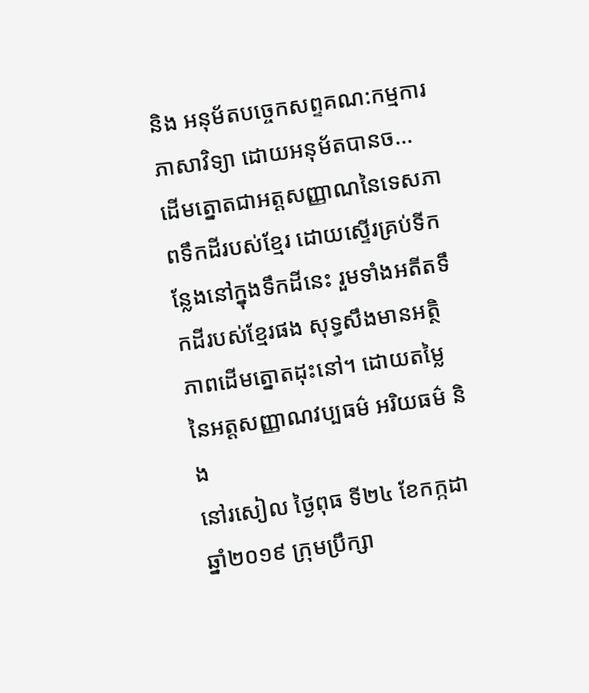និង អនុម័តបច្ចេកសព្ទគណ:កម្មការភាសាវិទ្យា ដោយអនុម័តបានច...
ដើមត្នោតជាអត្តសញ្ញាណនៃទេសភាពទឹកដីរបស់ខ្មែរ ដោយស្ទើរគ្រប់ទីកន្លែងនៅក្នុងទឹកដីនេះ រួមទាំងអតីតទឹកដីរបស់ខ្មែរផង សុទ្ធសឹងមានអត្ថិភាពដើមត្នោតដុះនៅ។ ដោយតម្លៃនៃអត្តសញ្ញាណវប្បធម៌ អរិយធម៌ និង
នៅរសៀល ថ្ងៃពុធ ទី២៤ ខែកក្កដា ឆ្នាំ២០១៩ ក្រុមប្រឹក្សា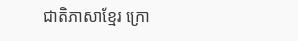ជាតិភាសាខ្មែរ ក្រោ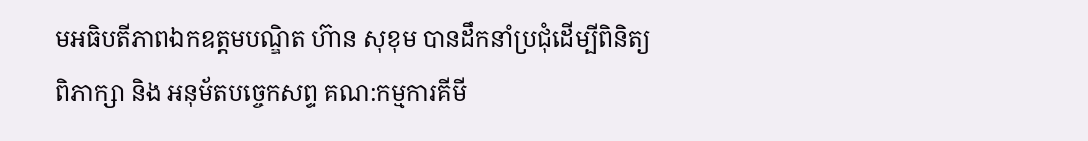មអធិបតីភាពឯកឧត្តមបណ្ឌិត ហ៊ាន សុខុម បានដឹកនាំប្រជុំដើម្បីពិនិត្យ ពិភាក្សា និង អនុម័តបច្ចេកសព្ទ គណ:កម្មការគីមី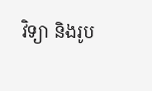វិទ្យា និងរូប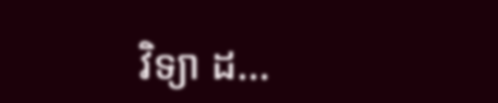វិទ្យា ដ...